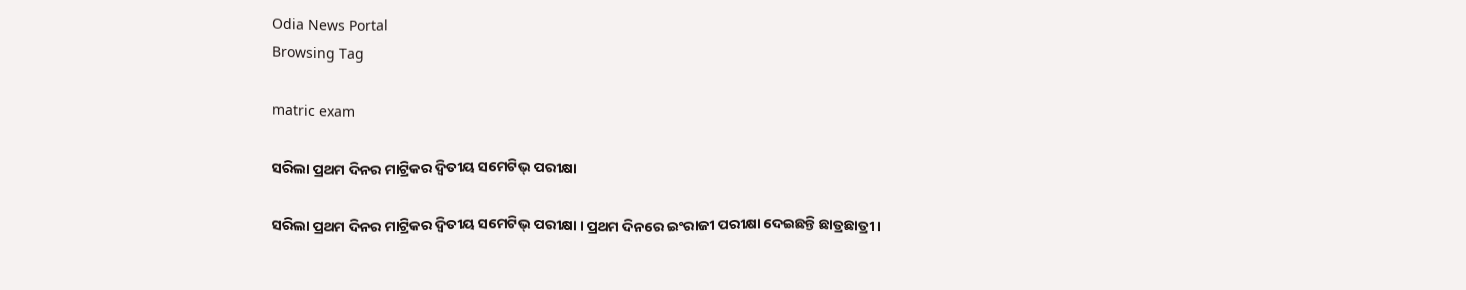Odia News Portal
Browsing Tag

matric exam

ସରିଲା ପ୍ରଥମ ଦିନର ମାଟ୍ରିକର ଦ୍ବିତୀୟ ସମେଟିଭ୍ ପରୀକ୍ଷା

ସରିଲା ପ୍ରଥମ ଦିନର ମାଟ୍ରିକର ଦ୍ବିତୀୟ ସମେଟିଭ୍ ପରୀକ୍ଷା । ପ୍ରଥମ ଦିନରେ ଇଂରାଜୀ ପରୀକ୍ଷା ଦେଇଛନ୍ତି ଛାତ୍ରଛାତ୍ରୀ ।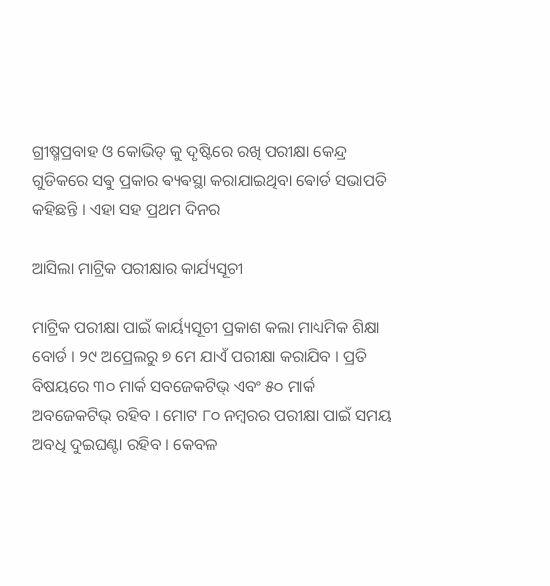ଗ୍ରୀଷ୍ମପ୍ରବାହ ଓ କୋଭିଡ୍ କୁ ଦୃଷ୍ଟିରେ ରଖି ପରୀକ୍ଷା କେନ୍ଦ୍ର ଗୁଡିକରେ ସଵୁ ପ୍ରକାର ଵ୍ୟଵସ୍ଥା କରାଯାଇଥିବା ଵୋର୍ଡ ସଭାପତି କହିଛନ୍ତି । ଏହା ସହ ପ୍ରଥମ ଦିନର

ଆସିଲା ମାଟ୍ରିକ ପରୀକ୍ଷାର କାର୍ଯ୍ୟସୂଚୀ

ମାଟ୍ରିକ ପରୀକ୍ଷା ପାଇଁ କାର୍ୟ୍ୟସୂଚୀ ପ୍ରକାଶ କଲା ମାଧ୍ୟମିକ ଶିକ୍ଷା ବୋର୍ଡ । ୨୯ ଅପ୍ରେଲରୁ ୭ ମେ ଯାଏଁ ପରୀକ୍ଷା କରାଯିବ । ପ୍ରତି ବିଷୟରେ ୩୦ ମାର୍କ ସବଜେକଟିଭ୍ ଏବଂ ୫୦ ମାର୍କ ଅବଜେକଟିଭ୍ ରହିବ । ମୋଟ ୮୦ ନମ୍ବରର ପରୀକ୍ଷା ପାଇଁ ସମୟ ଅବଧି ଦୁଇଘଣ୍ଟା ରହିବ । କେବଳ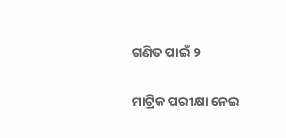ଗଣିତ ପାଇଁ ୨

ମାଟ୍ରିକ ପରୀକ୍ଷା ନେଇ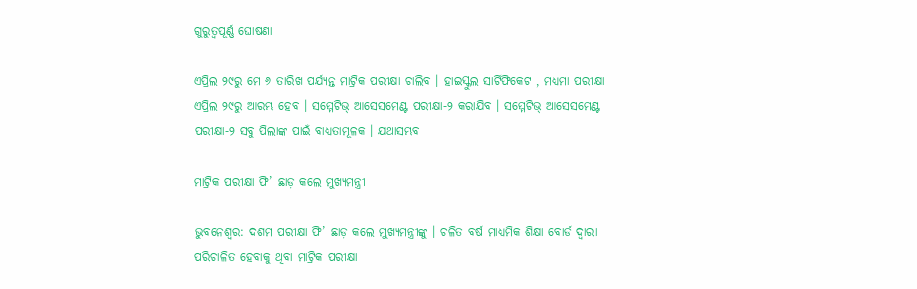ଗୁରୁତ୍ୱପୂର୍ଣ୍ଣ ଘୋଷଣା

ଏପ୍ରିଲ ୨୯ରୁ ମେ ୬ ତାରିଖ ପର୍ଯ୍ୟନ୍ତ ମାଟ୍ରିକ ପରୀକ୍ଷା ଚାଲିବ । ହାଇସ୍କୁଲ ସାର୍ଟିଫିକେଟ , ମଧ୍ୟମା ପରୀକ୍ଷା ଏପ୍ରିଲ ୨୯ରୁ ଆରମ୍ଭ ହେବ । ସମ୍ମେଟିଭ୍ ଆସେସମେଣ୍ଟ ପରୀକ୍ଷା-୨ କରାଯିବ । ସମ୍ମେଟିଭ୍ ଆସେସମେଣ୍ଟ ପରୀକ୍ଷା-୨ ସବୁ ପିଲାଙ୍କ ପାଇଁ ବାଧ୍ୟତାମୂଳକ । ଯଥାସମ୍ଭବ

ମାଟ୍ରିକ ପରୀକ୍ଷା ଫି’ ଛାଡ଼ କଲେ ମୁଖ୍ୟମନ୍ତ୍ରୀ

ଭୁବନେଶ୍ୱର: ଦଶମ ପରୀକ୍ଷା ଫି’ ଛାଡ଼ କଲେ ମୁଖ୍ୟମନ୍ତ୍ରୀଙ୍କୁ । ଚଳିତ ବର୍ଷ ମାଧ୍ୟମିକ ଶିକ୍ଷା ବୋର୍ଡ ଦ୍ୱାରା ପରିଚାଳିତ ହେବାକୁ ଥିବା ମାଟ୍ରିକ ପରୀକ୍ଷା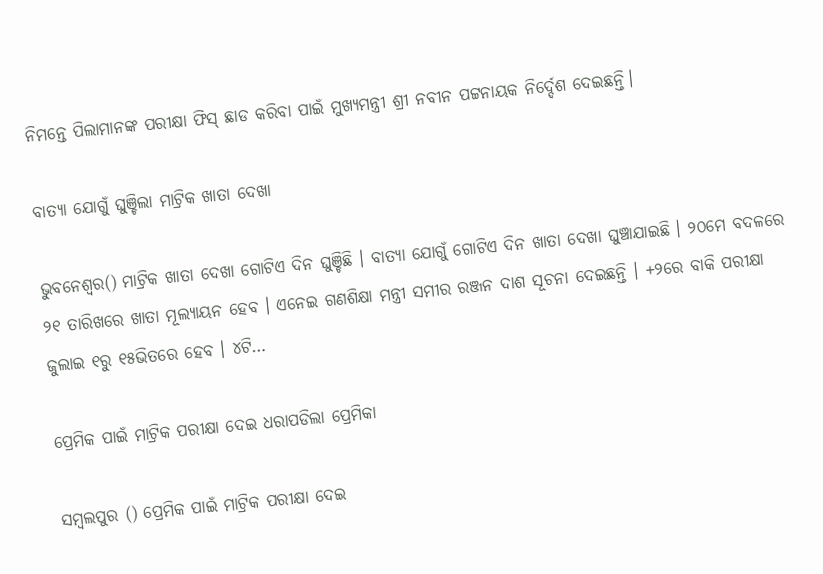ନିମନ୍ତେ ପିଲାମାନଙ୍କ ପରୀକ୍ଷା ଫିସ୍‌ ଛାଡ କରିବା ପାଇଁ ମୁଖ୍ୟମନ୍ତ୍ରୀ ଶ୍ରୀ ନବୀନ ପଟ୍ଟନାୟକ ନିର୍ଦ୍ଦେଶ ଦେଇଛନ୍ତି।

ବାତ୍ୟା ଯୋଗୁଁ ଘୁଞ୍ଚିଲା ମାଟ୍ରିକ ଖାତା ଦେଖା

ଭୁବନେଶ୍ୱର() ମାଟ୍ରିକ ଖାତା ଦେଖା ଗୋଟିଏ ଦିନ ଘୁଞ୍ଚିଛି । ବାତ୍ୟା ଯୋଗୁଁ ଗୋଟିଏ ଦିନ ଖାତା ଦେଖା ଘୁଞ୍ଚାଯାଇଛି । ୨୦ମେ ବଦଳରେ ୨୧ ତାରିଖରେ ଖାତା ମୂଲ୍ୟାୟନ ହେବ । ଏନେଇ ଗଣଶିକ୍ଷା ମନ୍ତ୍ରୀ ସମୀର ରଞ୍ଜନ ଦାଶ ସୂଚନା ଦେଇଛନ୍ତି । +୨ରେ ବାକି ପରୀକ୍ଷା ଜୁଲାଇ ୧ରୁ ୧୫ଭିତରେ ହେବ । ୪ଟି…

ପ୍ରେମିକ ପାଇଁ ମାଟ୍ରିକ ପରୀକ୍ଷା ଦେଇ ଧରାପଡିଲା ପ୍ରେମିକା

ସମ୍ବଲପୁର () ପ୍ରେମିକ ପାଇଁ ମାଟ୍ରିକ ପରୀକ୍ଷା ଦେଇ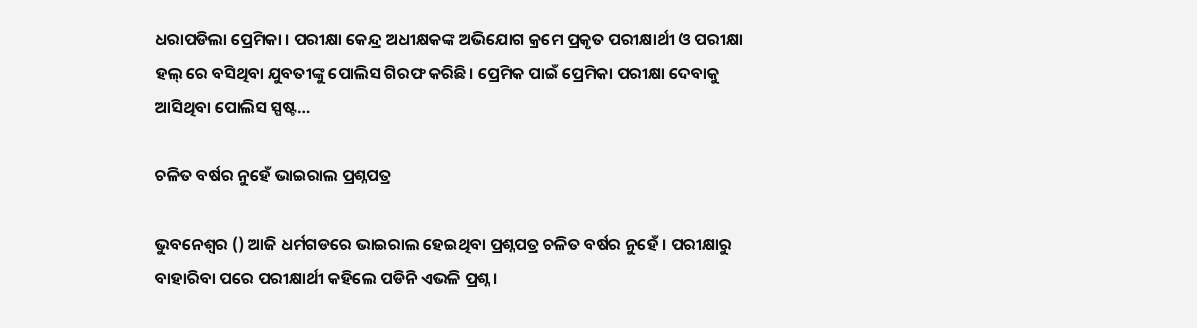ଧରାପଡିଲା ପ୍ରେମିକା । ପରୀକ୍ଷା କେନ୍ଦ୍ର ଅଧୀକ୍ଷକଙ୍କ ଅଭିଯୋଗ କ୍ରମେ ପ୍ରକୃତ ପରୀକ୍ଷାର୍ଥୀ ଓ ପରୀକ୍ଷା ହଲ୍ ରେ ବସିଥିବା ଯୁବତୀଙ୍କୁ ପୋଲିସ ଗିରଫ କରିଛି। ପ୍ରେମିକ ପାଇଁ ପ୍ରେମିକା ପରୀକ୍ଷା ଦେବାକୁ ଆସିଥିବା ପୋଲିସ ସ୍ପଷ୍ଟ…

ଚଳିତ ବର୍ଷର ନୁହେଁ ଭାଇରାଲ ପ୍ରଶ୍ନପତ୍ର

ଭୁବନେଶ୍ୱର () ଆଜି ଧର୍ମଗଡରେ ଭାଇରାଲ ହେଇଥିବା ପ୍ରଶ୍ନପତ୍ର ଚଳିତ ବର୍ଷର ନୁହେଁ । ପରୀକ୍ଷାରୁ ବାହାରିବା ପରେ ପରୀକ୍ଷାର୍ଥୀ କହିଲେ ପଡିନି ଏଭଳି ପ୍ରଶ୍ନ ।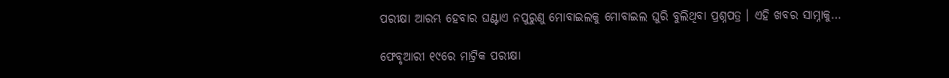ପରୀକ୍ଷା ଆରମ୍ଭ ହେବାର ଘଣ୍ଟାଏ ନପୁରୁଣୁ ମୋବାଇଲକୁ ମୋବାଇଲ ଘୁରି ବୁଲିଥିବା ପ୍ରଶ୍ନପତ୍ର । ଏହି ଖବର ସାମ୍ନାକୁ…

ଫେବୃଆରୀ ୧୯ରେ ମାଟ୍ରିକ ପରୀକ୍ଷା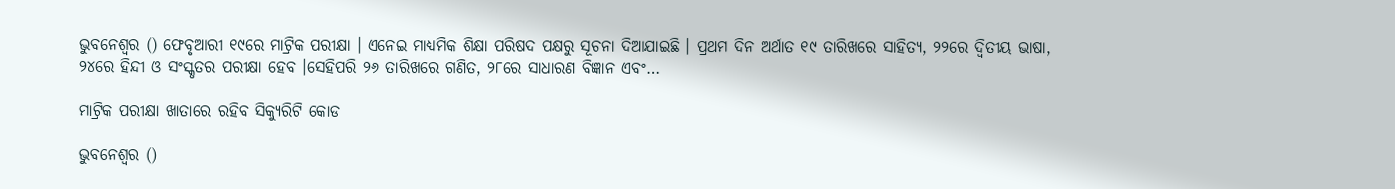ଭୁବନେଶ୍ୱର () ଫେବୃଆରୀ ୧୯ରେ ମାଟ୍ରିକ ପରୀକ୍ଷା । ଏନେଇ ମାଧ୍ୟମିକ ଶିକ୍ଷା ପରିଷଦ ପକ୍ଷରୁ ସୂଚନା ଦିଆଯାଇଛି । ପ୍ରଥମ ଦିନ ଅର୍ଥାତ ୧୯ ତାରିଖରେ ସାହିତ୍ୟ, ୨୨ରେ ଦ୍ୱିତୀୟ ଭାଷା, ୨୪ରେ ହିନ୍ଦୀ ଓ ସଂସ୍କୃତର ପରୀକ୍ଷା ହେବ ।ସେହିପରି ୨୬ ତାରିଖରେ ଗଣିତ, ୨୮ରେ ସାଧାରଣ ବିଜ୍ଞାନ ଏବଂ…

ମାଟ୍ରିକ ପରୀକ୍ଷା ଖାତାରେ ରହିବ ସିକ୍ୟୁରିଟି କୋଡ

ଭୁବନେଶ୍ୱର ()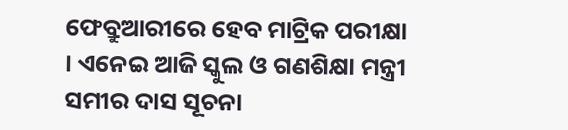ଫେବ୍ରୁଆରୀରେ ହେବ ମାଟ୍ରିକ ପରୀକ୍ଷା । ଏନେଇ ଆଜି ସ୍କୁଲ ଓ ଗଣଶିକ୍ଷା ମନ୍ତ୍ରୀ ସମୀର ଦାସ ସୂଚନା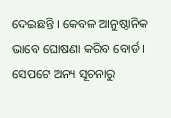ଦେଇଛନ୍ତି । କେବଳ ଆନୁଷ୍ଠାନିକ ଭାବେ ଘୋଷଣା କରିବ ବୋର୍ଡ । ସେପଟେ ଅନ୍ୟ ସୂଚନାରୁ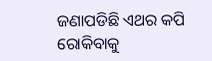ଜଣାପଡିଛି ଏଥର କପି ରୋକିବାକୁ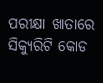ପରୀକ୍ଷା ଖାତାରେ ସିକ୍ୟୁରିଟି କୋଡ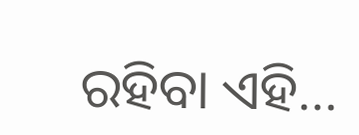ରହିବା ଏହି…